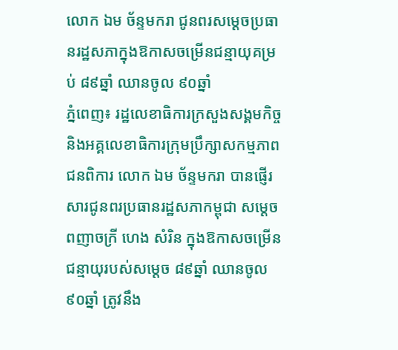លោក ឯម ច័ន្ទមករា ជូនពរសម្ដេចប្រធានរដ្ឋសភាក្នុងឱកាសចម្រើនជន្មាយុគម្រប់ ៨៩ឆ្នាំ ឈានចូល ៩០ឆ្នាំ
ភ្នំពេញ៖ រដ្ឋលេខាធិការក្រសួងសង្គមកិច្ច និងអគ្គលេខាធិការក្រុមប្រឹក្សាសកម្មភាពជនពិការ លោក ឯម ច័ន្ទមករា បានផ្ញើរសារជូនពរប្រធានរដ្ឋសភាកម្ពុជា សម្ដេចពញាចក្រី ហេង សំរិន ក្នុងឱកាសចម្រើនជន្មាយុរបស់សម្ដេច ៨៩ឆ្នាំ ឈានចូល ៩០ឆ្នាំ ត្រូវនឹង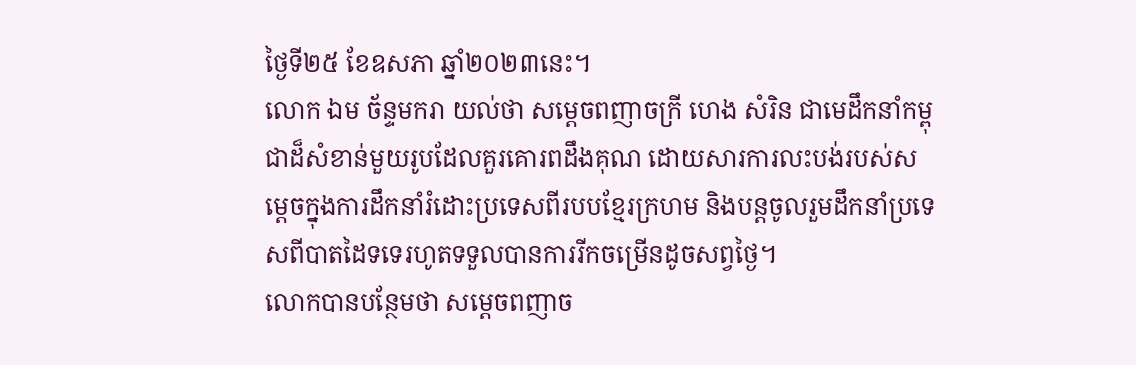ថ្ងៃទី២៥ ខែឧសភា ឆ្នាំ២០២៣នេះ។
លោក ឯម ច័ន្ទមករា យល់ថា សម្ដេចពញាចក្រី ហេង សំរិន ជាមេដឹកនាំកម្ពុជាដ៏សំខាន់មួយរូបដែលគួរគោរពដឹងគុណ ដោយសារការលះបង់របស់សម្ដេចក្នុងការដឹកនាំរំដោះប្រទេសពីរបបខ្មែរក្រហម និងបន្តចូលរួមដឹកនាំប្រទេសពីបាតដៃទទេរហូតទទួលបានការរីកចម្រើនដូចសព្វថ្ងៃ។
លោកបានបន្ថែមថា សម្ដេចពញាច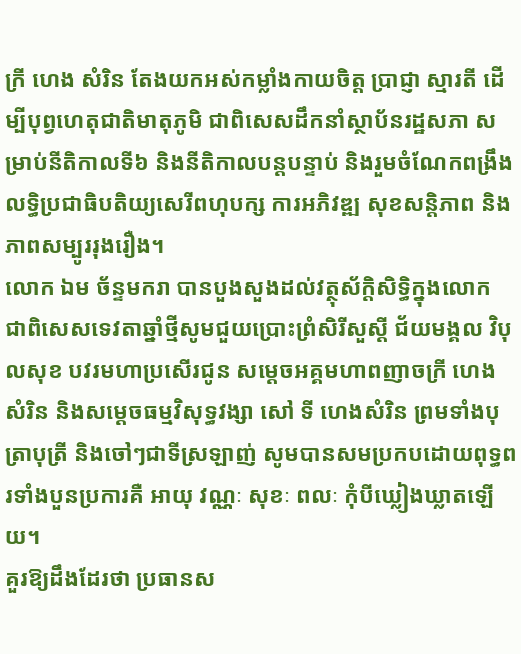ក្រី ហេង សំរិន តែងយកអស់កម្លាំងកាយចិត្ត ប្រាជ្ញា ស្មារតី ដើម្បីបុព្វហេតុជាតិមាតុភូមិ ជាពិសេសដឹកនាំស្ថាប័នរដ្ឋសភា សម្រាប់នីតិកាលទី៦ និងនីតិកាលបន្តបន្ទាប់ និងរួមចំណែកពង្រឹងលទ្ធិប្រជាធិបតិយ្យសេរីពហុបក្ស ការអភិវឌ្ឍ សុខសន្តិភាព និងភាពសម្បូររុងរឿង។
លោក ឯម ច័ន្ទមករា បានបួងសួងដល់វត្ថុស័ក្តិសិទ្ធិក្នុងលោក ជាពិសេសទេវតាឆ្នាំថ្មីសូមជួយប្រោះព្រំសិរីសួស្ដី ជ័យមង្គល វិបុលសុខ បវរមហាប្រសើរជូន សម្ដេចអគ្គមហាពញាចក្រី ហេង សំរិន និងសម្ដេចធម្មវិសុទ្ធវង្សា សៅ ទី ហេងសំរិន ព្រមទាំងបុត្រាបុត្រី និងចៅៗជាទីស្រឡាញ់ សូមបានសមប្រកបដោយពុទ្ធពរទាំងបួនប្រការគឺ អាយុ វណ្ណៈ សុខៈ ពលៈ កុំបីឃ្លៀងឃ្លាតឡើយ។
គួរឱ្យដឹងដែរថា ប្រធានស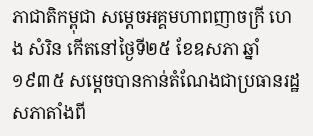ភាជាតិកម្ពុជា សម្តេចអគ្គមហាពញាចក្រី ហេង សំរិន កើតនៅថ្ងៃទី២៥ ខែឧសភា ឆ្នាំ១៩៣៥ សម្ដេចបានកាន់តំណែងជាប្រធានរដ្ឋសភាតាំងពី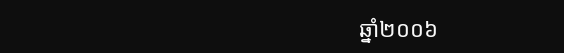ឆ្នាំ២០០៦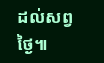ដល់សព្វថ្ងៃ៕